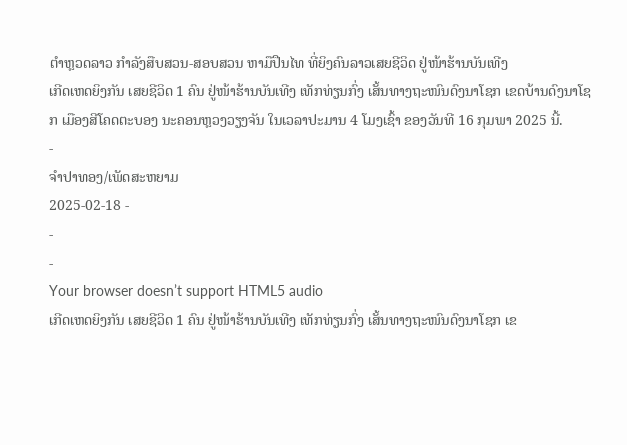ຕໍາຫຼວດລາວ ກໍາລັງສືບສວນ-ສອບສວນ ຫາມືປືນໄທ ທີ່ຍິງຄົນລາວເສຍຊີວິດ ຢູ່ໜ້າຮ້ານບັນເທີງ
ເກີດເຫດຍິງກັນ ເສຍຊີວິດ 1 ຄົນ ຢູ່ໜ້າຮ້ານບັນເທີງ ເທັກທ່ຽນກົ່ງ ເສັ້ນທາງຖະໜົນດົງນາໂຊກ ເຂດບ້ານດົງນາໂຊກ ເມືອງສີໂຄດຕະບອງ ນະຄອນຫຼວງວຽງຈັນ ໃນເວລາປະມານ 4 ໂມງເຊົ້າ ຂອງວັນທີ 16 ກຸມພາ 2025 ນີ້.
-
ຈຳປາທອງ/ເພັດສະຫຍາມ
2025-02-18 -
-
-
Your browser doesn’t support HTML5 audio
ເກີດເຫດຍິງກັນ ເສຍຊີວິດ 1 ຄົນ ຢູ່ໜ້າຮ້ານບັນເທີງ ເທັກທ່ຽນກົ່ງ ເສັ້ນທາງຖະໜົນດົງນາໂຊກ ເຂ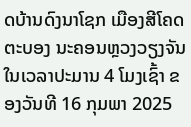ດບ້ານດົງນາໂຊກ ເມືອງສີໂຄດຕະບອງ ນະຄອນຫຼວງວຽງຈັນ ໃນເວລາປະມານ 4 ໂມງເຊົ້າ ຂອງວັນທີ 16 ກຸມພາ 2025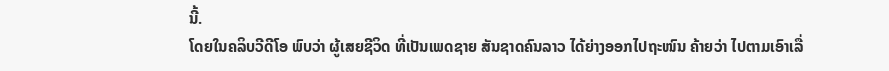ນີ້.
ໂດຍໃນຄລິບວີດີໂອ ພົບວ່າ ຜູ້ເສຍຊີວິດ ທີ່ເປັນເພດຊາຍ ສັນຊາດຄົນລາວ ໄດ້ຍ່າງອອກໄປຖະໜົນ ຄ້າຍວ່າ ໄປຕາມເອົາເລື່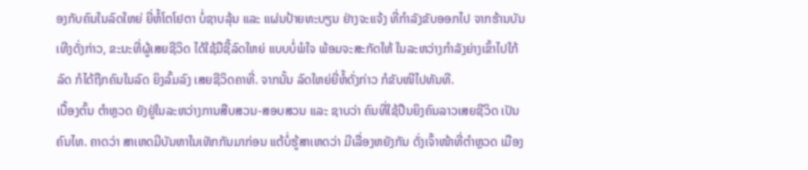ອງກັບຄົນໃນລົດໃຫຍ່ ຍີ່ຫໍ້ໂຕໂຢຕາ ບໍ່ຊາບລຸ້ນ ແລະ ແຜ່ນປ້າຍທະບຽນ ຢ່າງຈະແຈ້ງ ທີ່ກໍາລັງຂັບອອກໄປ ຈາກຮ້ານບັນເທີງດັ່ງກ່າວ, ຂະນະທີ່ຜູ້ເສຍຊີວິດ ໄດ້ໃຊ້ມືຊີ້ລົດໃຫຍ່ ແບບບໍ່ພໍໃຈ ພ້ອມຈະສະກັດໃຫ້ ໃນລະຫວ່າງກໍາລັງຍ່າງເຂົ້າໄປໃກ້ລົດ ກໍໄດ້ຖືກຄົນໃນລົດ ຍິງລົ້ມລົງ ເສຍຊີວິດຄາທີ່. ຈາກນັ້ນ ລົດໃຫຍ່ຍີ່ຫໍ້ດັ່ງກ່າວ ກໍຂັບໜີໄປທັນທີ.
ເບື້ອງຕົ້ນ ຕໍາຫຼວດ ຍັງຢູ່ໃນລະຫວ່າງການສືບສວນ-ສອບສວນ ແລະ ຊາບວ່າ ຄົນທີ່ໃຊ້ປືນຍິງຄົນລາວເສຍຊີວິດ ເປັນຄົນໄທ. ຄາດວ່າ ສາເຫດມີບັນຫາໃນເທັກກັນມາກ່ອນ ແຕ້ບໍ່ຮູ້ສາເຫດວ່າ ມີເລື່ອງຫຍັງກັນ ດັ່ງເຈົ້າໜ້າທີ່ຕໍາຫຼວດ ເມືອງ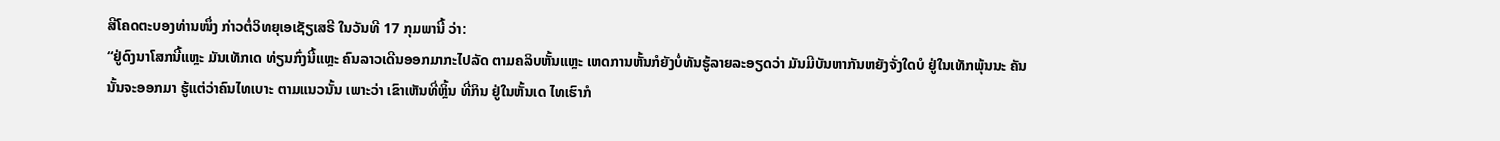ສີໂຄດຕະບອງທ່ານໜຶ່ງ ກ່າວຕໍ່ວິທຍຸເອເຊັຽເສຣີ ໃນວັນທີ 17 ກຸມພານີ້ ວ່າ:
“ຢູ່ດົງນາໂສກນີ້ແຫຼະ ມັນເທັກເດ ທ່ຽນກົ່ງນີ້ແຫຼະ ຄົນລາວເດີນອອກມາກະໄປລັດ ຕາມຄລິບຫັ້ນແຫຼະ ເຫດການຫັ້ນກໍຍັງບໍ່ທັນຮູ້ລາຍລະອຽດວ່າ ມັນມີບັນຫາກັນຫຍັງຈັ່ງໃດບໍ ຢູ່ໃນເທັກພຸ້ນນະ ຄັນນັ້ນຈະອອກມາ ຮູ້ແຕ່ວ່າຄົນໄທເບາະ ຕາມແນວນັ້ນ ເພາະວ່າ ເຂົາເຫັນທີ່ຫຼິ້ນ ທີ່ກິນ ຢູ່ໃນຫັ້ນເດ ໄທເຮົາກໍ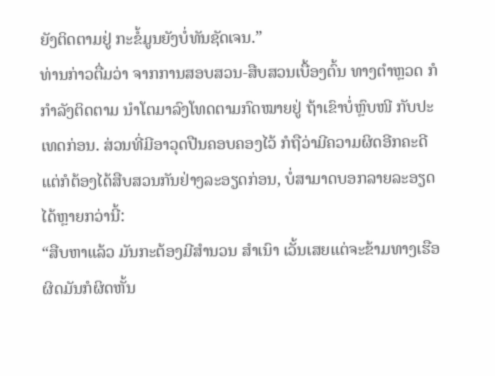ຍັງຕິດຕາມຢູ່ ກະຂໍ້ມູນຍັງບໍ່ທັນຊັດເຈນ.”
ທ່ານກ່າວຕື່ມວ່າ ຈາກການສອບສວນ-ສືບສວນເບື້ອງຕົ້ນ ທາງຕໍາຫຼວດ ກໍກໍາລັງຕິດຕາມ ນໍາໂຕມາລົງໂທດຕາມກົດໝາຍຢູ່ ຖ້າເຂົາບໍ່ຫຼົບໜີ ກັບປະເທດກ່ອນ. ສ່ວນທີ່ມີອາວຸດປືນຄອບຄອງໄວ້ ກໍຖືວ່າມີຄວາມຜິດອີກຄະດີ ແຕ່ກໍຕ້ອງໄດ້ສືບສວນກັນຢ່າງລະອຽດກ່ອນ, ບໍ່ສາມາດບອກລາຍລະອຽດ ໄດ້ຫຼາຍກວ່ານີ້:
“ສືບຫາແລ້ວ ມັນກະຕ້ອງມີສໍານວນ ສໍາເນົາ ເວັ້ນເສຍແຕ່ຈະຂ້າມທາງເຮືອ ຜິດມັນກໍຜິດຫັ້ນ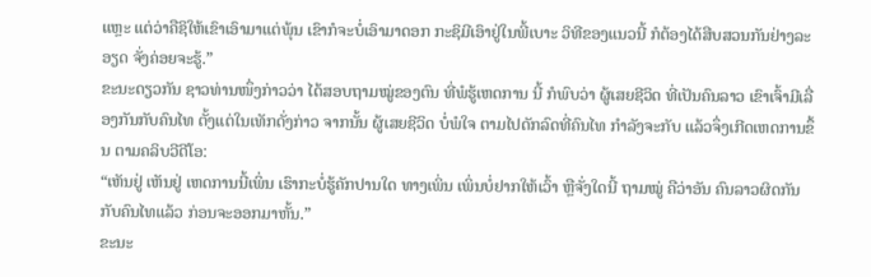ແຫຼະ ແຕ່ວ່າຄືຊິໃຫ້ເຂົາເອົາມາແຕ່ພຸ້ນ ເຂົາກໍຈະບໍ່ເອົາມາດອກ ກະຊິມີເອົາຢູ່ໃນພີ້ເບາະ ວິທີຂອງແນວນີ້ ກໍຕ້ອງໄດ້ສືບສວນກັນຢ່າງລະອຽດ ຈັ່ງຄ່ອຍຈະຮູ້.”
ຂະນະດຽວກັນ ຊາວທ່ານໜຶ່ງກ່າວວ່າ ໄດ້ສອບຖາມໝູ່ຂອງຕົນ ທີ່ພໍຮູ້ເຫດການ ນີ້ ກໍພົບວ່າ ຜູ້ເສຍຊີວິດ ທີ່ເປັນຄົນລາວ ເຂົາເຈົ້າມີເລື່ອງກັນກັບຄົນໄທ ຕັ້ງແຕ່ໃນເທັກດັ່ງກ່າວ ຈາກນັ້ນ ຜູ້ເສຍຊີວິດ ບໍ່ພໍໃຈ ຕາມໄປດັກລົດທີ່ຄົນໄທ ກໍາລັງຈະກັບ ແລ້ວຈຶ່ງເກີດເຫດການຂຶ້ນ ຕາມຄລິບວີດີໂອ:
“ເຫັນຢູ່ ເຫັນຢູ່ ເຫດການນີ້ເພິ່ນ ເຮົາກະບໍ່ຮູ້ຄັກປານໃດ ທາງເພິ່ນ ເພິ່ນບໍ່ຢາກໃຫ້ເວົ້າ ຫຼືຈັ່ງໃດນີ້ ຖາມໝູ່ ຄືວ່າອັນ ຄົນລາວຜິດກັນກັບຄົນໄທແລ້ວ ກ່ອນຈະອອກມາຫັ້ນ.”
ຂະນະ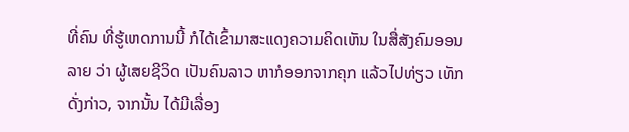ທີ່ຄົນ ທີ່ຮູ້ເຫດການນີ້ ກໍໄດ້ເຂົ້າມາສະແດງຄວາມຄິດເຫັນ ໃນສື່ສັງຄົມອອນລາຍ ວ່າ ຜູ້ເສຍຊີວິດ ເປັນຄົນລາວ ຫາກໍອອກຈາກຄຸກ ແລ້ວໄປທ່ຽວ ເທັກດັ່ງກ່າວ, ຈາກນັ້ນ ໄດ້ມີເລື່ອງ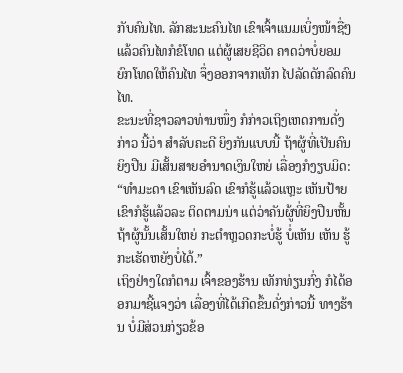ກັບຄົນໄທ. ລັກສະນະຄົນໄທ ເຂົາເຈົ້າແນມເບິ່ງໜ້າຊື່ໆ ແລ້ວຄົນໄທກໍຂໍໂທດ ແຕ່ຜູ້ເສຍຊີວິດ ຄາດວ່າບໍ່ຍອມຍົກໂທດໃຫ້ຄົນໄທ ຈຶ່ງອອກຈາກເທັກ ໄປລັດດັກລົດຄົນໄທ.
ຂະນະທີ່ຊາວລາວທ່ານໜຶ່ງ ກໍກ່າວເຖິງເຫດການດັ່ງກ່າວ ນີ້ວ່າ ສໍາລັບຄະດີ ຍິງກັນແບບນີ້ ຖ້າຜູ້ທີ່ເປັນຄົນຍິງປືນ ມີເສັ້ນສາຍອໍານາດເງິນໃຫຍ່ ເລື່ອງກໍງຽບມິດ:
“ທໍາມະດາ ເຂົາເຫັນລົດ ເຂົາກໍຮູ້ແລ້ວແຫຼະ ເຫັນປ້າຍເຂົາກໍຮູ້ແລ້ວລະ ຕິດຕາມນ່າ ແຕ່ວ່າຄັນຜູ້ທີ່ຍິງປືນຫັ້ນ ຖ້າຜູ້ນັ້ນເສັ້ນໃຫຍ່ ກະຕໍາຫຼວດກະບໍ່ຮູ້ ບໍ່ເຫັນ ເຫັນ ຮູ້ ກະເຮັດຫຍັງບໍ່ໄດ້.”
ເຖິງຢ່າງໃດກໍຕາມ ເຈົ້າຂອງຮ້ານ ເທັກທ່ຽນກົ່ງ ກໍໄດ້ອອກມາຊີ້ແຈງວ່າ ເລື່ອງທີ່ໄດ້ເກີດຂຶ້ນດັ່ງກ່າວນີ້ ທາງຮ້ານ ບໍ່ມີສ່ວນກ່ຽວຂ້ອ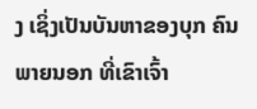ງ ເຊິ່ງເປັນບັນຫາຂອງບຸກ ຄົນພາຍນອກ ທີ່ເຂົາເຈົ້າ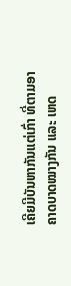ເຄີຍມີບັນຫາກັນແຕ່ເກົ່າ ທີ່ຕາມອາຄາດບາດໝາງກັນ ແລະ ເຫດ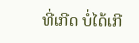ທີ່ເກີດ ບໍ່ໄດ້ເກີ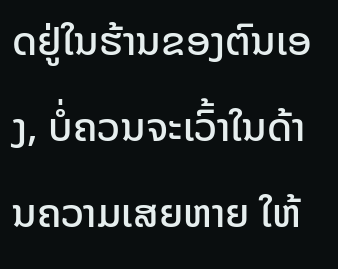ດຢູ່ໃນຮ້ານຂອງຕົນເອງ, ບໍ່ຄວນຈະເວົ້າໃນດ້ານຄວາມເສຍຫາຍ ໃຫ້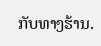ກັບທາງຮ້ານ.